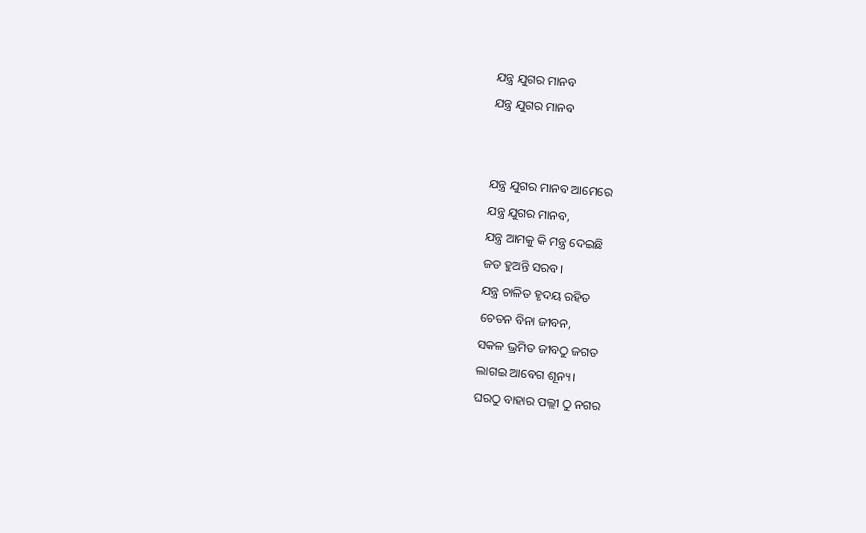ଯନ୍ତ୍ର ଯୁଗର ମାନବ
ଯନ୍ତ୍ର ଯୁଗର ମାନବ


ଯନ୍ତ୍ର ଯୁଗର ମାନବ ଆମେରେ
ଯନ୍ତ୍ର ଯୁଗର ମାନବ,
ଯନ୍ତ୍ର ଆମକୁ କି ମନ୍ତ୍ର ଦେଇଛି
ଜଡ ହୁଅନ୍ତି ସରବ।
ଯନ୍ତ୍ର ଚାଳିତ ହୃଦୟ ରହିତ
ଚେତନ ବିନା ଜୀବନ,
ସକଳ ଭ୍ରମିତ ଜୀବଠୁ ଜଗତ
ଲାଗଇ ଆବେଗ ଶୂନ୍ୟ।
ଘରଠୁ ବାହାର ପଲ୍ଲୀ ଠୁ ନଗର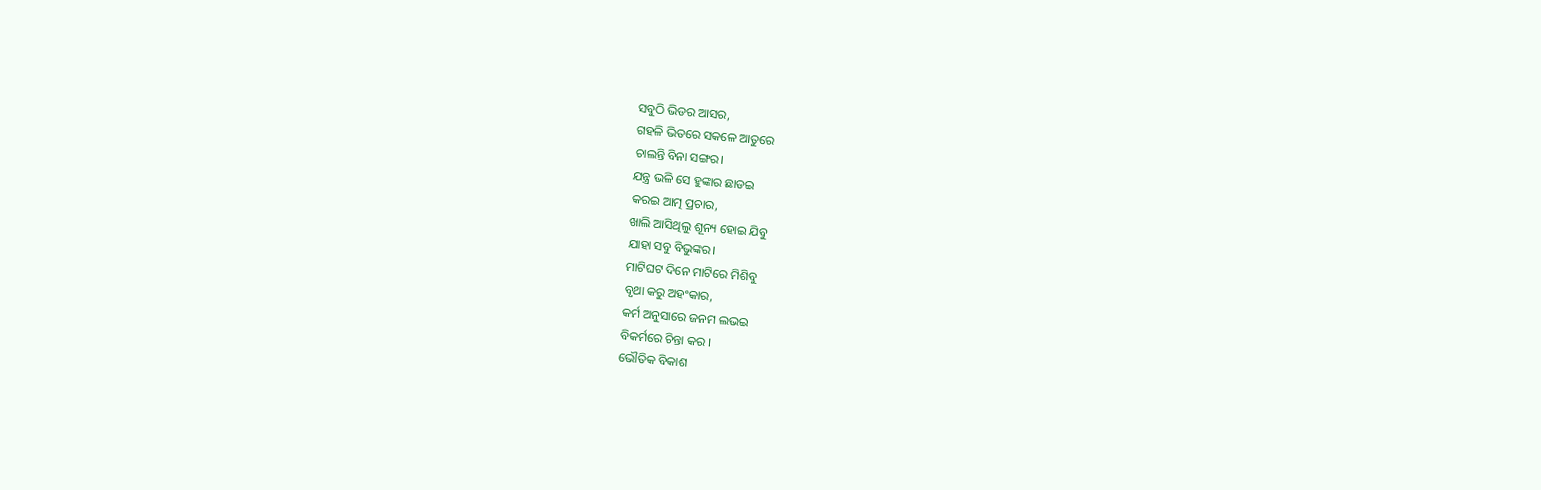ସବୁଠି ଭିଡର ଆସର,
ଗହଳି ଭିତରେ ସକଳେ ଆତୁରେ
ଚାଲନ୍ତି ବିନା ସଙ୍ଗର।
ଯନ୍ତ୍ର ଭଳି ସେ ହୁଙ୍କାର ଛାଡଇ
କରଇ ଆତ୍ମ ପ୍ରଚାର,
ଖାଲି ଆସିଥିଲୁ ଶୂନ୍ୟ ହୋଇ ଯିବୁ
ଯାହା ସବୁ ବିଭୁଙ୍କର।
ମାଟିଘଟ ଦିନେ ମାଟିରେ ମିଶିବୁ
ବୃଥା କରୁ ଅହଂକାର,
କର୍ମ ଅନୁସାରେ ଜନମ ଲଭଇ
ବିକର୍ମରେ ଚିନ୍ତା କର ।
ଭୌତିକ ବିକାଶ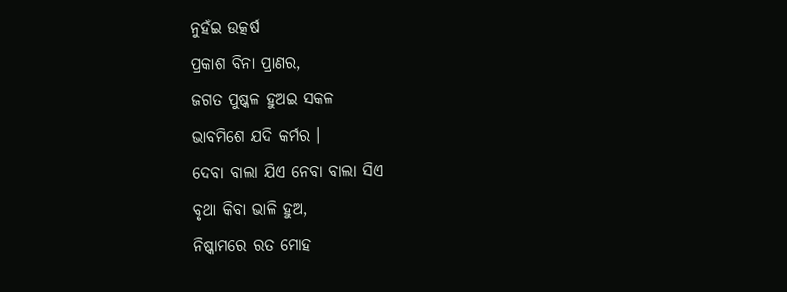ନୁହଁଇ ଉତ୍କର୍ଷ
ପ୍ରକାଶ ବିନା ପ୍ରାଣର,
ଜଗତ ପୁଷ୍କଳ ହୁଅଇ ସକଳ
ଭାବମିଶେ ଯଦି କର୍ମର ।
ଦେବା ବାଲା ଯିଏ ନେବା ବାଲା ସିଏ
ବୃଥା କିବା ଭାଳି ହୁଅ,
ନିଷ୍କାମରେ ରତ ମୋହ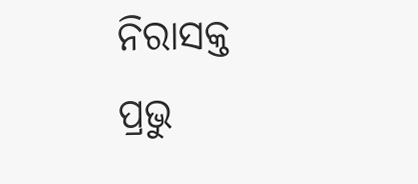ନିରାସକ୍ତ
ପ୍ରଭୁ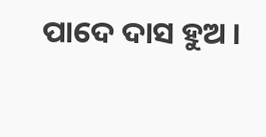ପାଦେ ଦାସ ହୁଅ ।